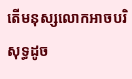តើមនុស្សលោកអាចបរិសុទ្ធដូច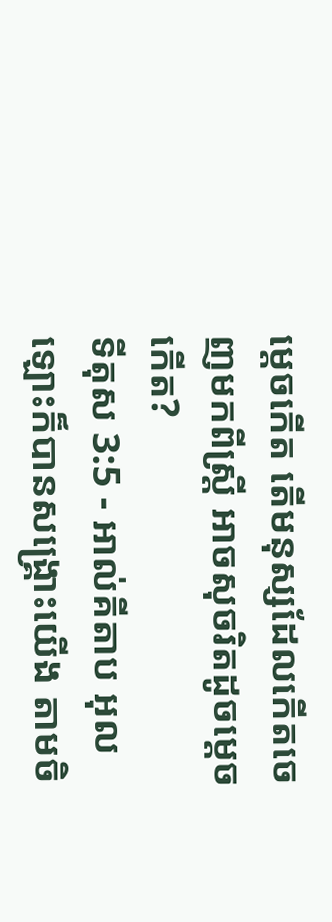ម្ដេចកើត តើមនុស្សដែលកើតចេញមកពីស្ត្រី អាចសុចរិតដូចម្ដេចកើត?
ទីតុស 3:5 - អាល់គីតាប អុលឡោះក៏បានសង្គ្រោះយើង តាមចិ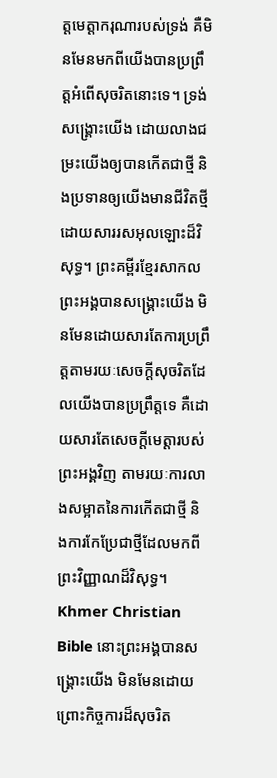ត្តមេត្ដាករុណារបស់ទ្រង់ គឺមិនមែនមកពីយើងបានប្រព្រឹត្ដអំពើសុចរិតនោះទេ។ ទ្រង់សង្គ្រោះយើង ដោយលាងជម្រះយើងឲ្យបានកើតជាថ្មី និងប្រទានឲ្យយើងមានជីវិតថ្មី ដោយសាររសអុលឡោះដ៏វិសុទ្ធ។ ព្រះគម្ពីរខ្មែរសាកល ព្រះអង្គបានសង្គ្រោះយើង មិនមែនដោយសារតែការប្រព្រឹត្តតាមរយៈសេចក្ដីសុចរិតដែលយើងបានប្រព្រឹត្តទេ គឺដោយសារតែសេចក្ដីមេត្តារបស់ព្រះអង្គវិញ តាមរយៈការលាងសម្អាតនៃការកើតជាថ្មី និងការកែប្រែជាថ្មីដែលមកពីព្រះវិញ្ញាណដ៏វិសុទ្ធ។ Khmer Christian Bible នោះព្រះអង្គបានសង្គ្រោះយើង មិនមែនដោយព្រោះកិច្ចការដ៏សុចរិត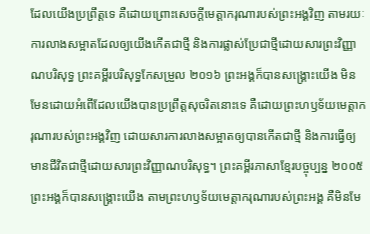ដែលយើងប្រព្រឹត្តទេ គឺដោយព្រោះសេចក្ដីមេត្តាករុណារបស់ព្រះអង្គវិញ តាមរយៈការលាងសម្អាតដែលឲ្យយើងកើតជាថ្មី និងការផ្លាស់ប្រែជាថ្មីដោយសារព្រះវិញ្ញាណបរិសុទ្ធ ព្រះគម្ពីរបរិសុទ្ធកែសម្រួល ២០១៦ ព្រះអង្គក៏បានសង្គ្រោះយើង មិនមែនដោយអំពើដែលយើងបានប្រព្រឹត្តសុចរិតនោះទេ គឺដោយព្រះហឫទ័យមេត្តាករុណារបស់ព្រះអង្គវិញ ដោយសារការលាងសម្អាតឲ្យបានកើតជាថ្មី និងការធ្វើឲ្យមានជីវិតជាថ្មីដោយសារព្រះវិញ្ញាណបរិសុទ្ធ។ ព្រះគម្ពីរភាសាខ្មែរបច្ចុប្បន្ន ២០០៥ ព្រះអង្គក៏បានសង្គ្រោះយើង តាមព្រះហឫទ័យមេត្តាករុណារបស់ព្រះអង្គ គឺមិនមែ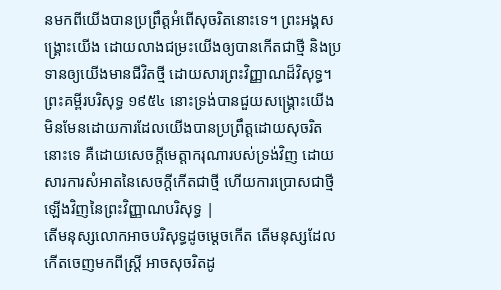នមកពីយើងបានប្រព្រឹត្តអំពើសុចរិតនោះទេ។ ព្រះអង្គសង្គ្រោះយើង ដោយលាងជម្រះយើងឲ្យបានកើតជាថ្មី និងប្រទានឲ្យយើងមានជីវិតថ្មី ដោយសារព្រះវិញ្ញាណដ៏វិសុទ្ធ។ ព្រះគម្ពីរបរិសុទ្ធ ១៩៥៤ នោះទ្រង់បានជួយសង្គ្រោះយើង មិនមែនដោយការដែលយើងបានប្រព្រឹត្តដោយសុចរិតនោះទេ គឺដោយសេចក្ដីមេត្តាករុណារបស់ទ្រង់វិញ ដោយសារការសំអាតនៃសេចក្ដីកើតជាថ្មី ហើយការប្រោសជាថ្មីឡើងវិញនៃព្រះវិញ្ញាណបរិសុទ្ធ |
តើមនុស្សលោកអាចបរិសុទ្ធដូចម្ដេចកើត តើមនុស្សដែលកើតចេញមកពីស្ត្រី អាចសុចរិតដូ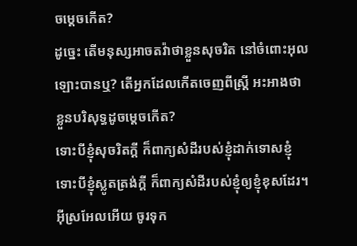ចម្ដេចកើត?
ដូច្នេះ តើមនុស្សអាចតវ៉ាថាខ្លួនសុចរិត នៅចំពោះអុលឡោះបានឬ? តើអ្នកដែលកើតចេញពីស្ត្រី អះអាងថា ខ្លួនបរិសុទ្ធដូចម្ដេចកើត?
ទោះបីខ្ញុំសុចរិតក្ដី ក៏ពាក្យសំដីរបស់ខ្ញុំដាក់ទោសខ្ញុំ ទោះបីខ្ញុំស្លូតត្រង់ក្ដី ក៏ពាក្យសំដីរបស់ខ្ញុំឲ្យខ្ញុំខុសដែរ។
អ៊ីស្រអែលអើយ ចូរទុក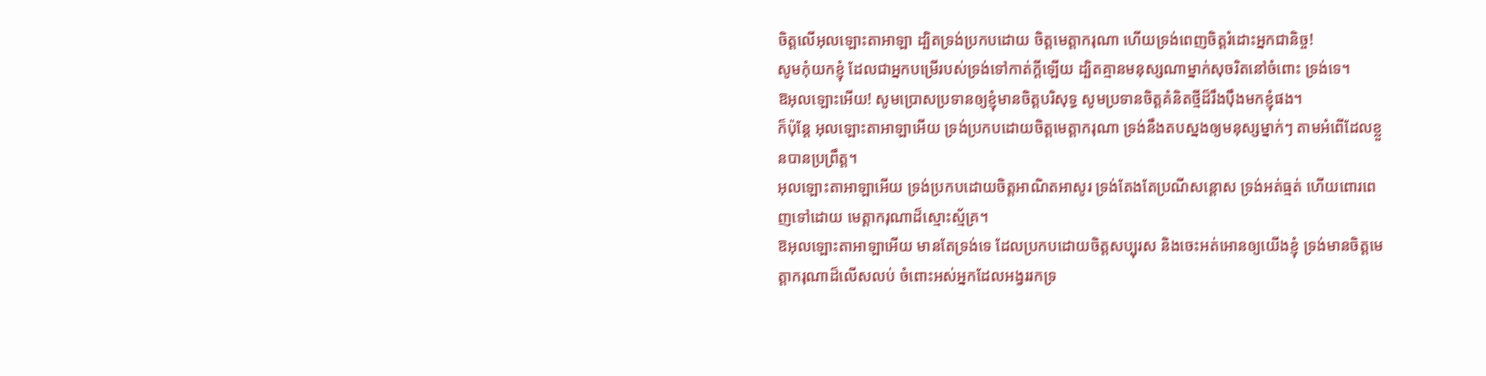ចិត្តលើអុលឡោះតាអាឡា ដ្បិតទ្រង់ប្រកបដោយ ចិត្តមេត្តាករុណា ហើយទ្រង់ពេញចិត្តរំដោះអ្នកជានិច្ច!
សូមកុំយកខ្ញុំ ដែលជាអ្នកបម្រើរបស់ទ្រង់ទៅកាត់ក្តីឡើយ ដ្បិតគ្មានមនុស្សណាម្នាក់សុចរិតនៅចំពោះ ទ្រង់ទេ។
ឱអុលឡោះអើយ! សូមប្រោសប្រទានឲ្យខ្ញុំមានចិត្តបរិសុទ្ធ សូមប្រទានចិត្តគំនិតថ្មីដ៏រឹងប៉ឹងមកខ្ញុំផង។
ក៏ប៉ុន្តែ អុលឡោះតាអាឡាអើយ ទ្រង់ប្រកបដោយចិត្តមេត្តាករុណា ទ្រង់នឹងតបស្នងឲ្យមនុស្សម្នាក់ៗ តាមអំពើដែលខ្លួនបានប្រព្រឹត្ត។
អុលឡោះតាអាឡាអើយ ទ្រង់ប្រកបដោយចិត្តអាណិតអាសូរ ទ្រង់តែងតែប្រណីសន្ដោស ទ្រង់អត់ធ្មត់ ហើយពោរពេញទៅដោយ មេត្តាករុណាដ៏ស្មោះស្ម័គ្រ។
ឱអុលឡោះតាអាឡាអើយ មានតែទ្រង់ទេ ដែលប្រកបដោយចិត្តសប្បុរស និងចេះអត់អោនឲ្យយើងខ្ញុំ ទ្រង់មានចិត្តមេត្តាករុណាដ៏លើសលប់ ចំពោះអស់អ្នកដែលអង្វររកទ្រ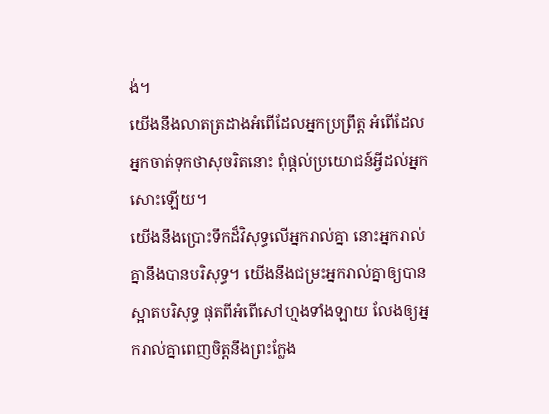ង់។
យើងនឹងលាតត្រដាងអំពើដែលអ្នកប្រព្រឹត្ត អំពើដែលអ្នកចាត់ទុកថាសុចរិតនោះ ពុំផ្ដល់ប្រយោជន៍អ្វីដល់អ្នកសោះឡើយ។
យើងនឹងប្រោះទឹកដ៏វិសុទ្ធលើអ្នករាល់គ្នា នោះអ្នករាល់គ្នានឹងបានបរិសុទ្ធ។ យើងនឹងជម្រះអ្នករាល់គ្នាឲ្យបានស្អាតបរិសុទ្ធ ផុតពីអំពើសៅហ្មងទាំងឡាយ លែងឲ្យអ្នករាល់គ្នាពេញចិត្តនឹងព្រះក្លែង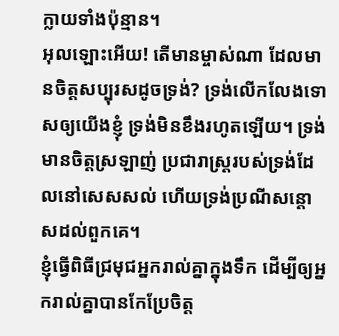ក្លាយទាំងប៉ុន្មាន។
អុលឡោះអើយ! តើមានម្ចាស់ណា ដែលមានចិត្តសប្បុរសដូចទ្រង់? ទ្រង់លើកលែងទោសឲ្យយើងខ្ញុំ ទ្រង់មិនខឹងរហូតឡើយ។ ទ្រង់មានចិត្តស្រឡាញ់ ប្រជារាស្ត្ររបស់ទ្រង់ដែលនៅសេសសល់ ហើយទ្រង់ប្រណីសន្ដោសដល់ពួកគេ។
ខ្ញុំធ្វើពិធីជ្រមុជអ្នករាល់គ្នាក្នុងទឹក ដើម្បីឲ្យអ្នករាល់គ្នាបានកែប្រែចិត្ដ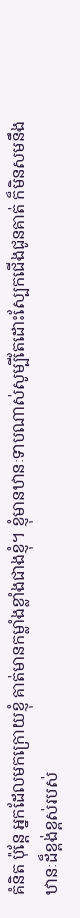គំនិត ប៉ុន្ដែ អ្នកដែលមកក្រោយខ្ញុំ គាត់មានកម្លាំងខ្លាំងជាងខ្ញុំ។ ខ្ញុំមានឋានៈទាបណាស់សូម្បីតែដោះស្បែកជើងជូនគាត់ ក៏មិនសមនឹងឋានៈដ៏ខ្ពង់ខ្ពស់របស់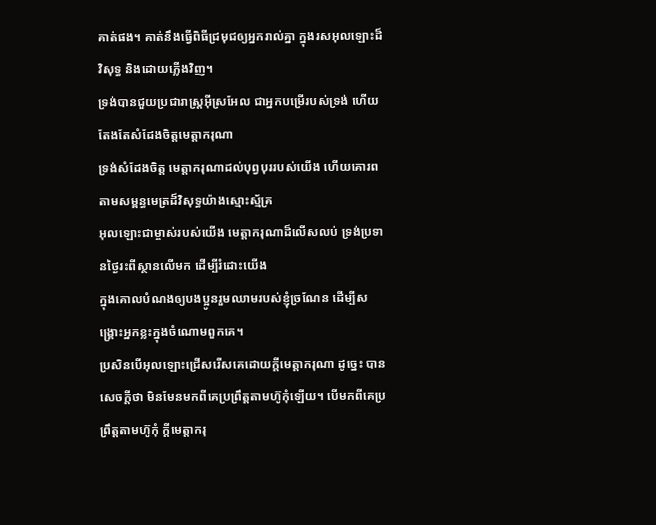គាត់ផង។ គាត់នឹងធ្វើពិធីជ្រមុជឲ្យអ្នករាល់គ្នា ក្នុងរសអុលឡោះដ៏វិសុទ្ធ និងដោយភ្លើងវិញ។
ទ្រង់បានជួយប្រជារាស្ដ្រអ៊ីស្រអែល ជាអ្នកបម្រើរបស់ទ្រង់ ហើយតែងតែសំដែងចិត្តមេត្ដាករុណា
ទ្រង់សំដែងចិត្ត មេត្ដាករុណាដល់បុព្វបុររបស់យើង ហើយគោរពតាមសម្ពន្ធមេត្រដ៏វិសុទ្ធយ៉ាងស្មោះស្ម័គ្រ
អុលឡោះជាម្ចាស់របស់យើង មេត្ដាករុណាដ៏លើសលប់ ទ្រង់ប្រទានថ្ងៃរះពីស្ថានលើមក ដើម្បីរំដោះយើង
ក្នុងគោលបំណងឲ្យបងប្អូនរួមឈាមរបស់ខ្ញុំច្រណែន ដើម្បីសង្គ្រោះអ្នកខ្លះក្នុងចំណោមពួកគេ។
ប្រសិនបើអុលឡោះជ្រើសរើសគេដោយក្តីមេត្តាករុណា ដូច្នេះ បានសេចក្ដីថា មិនមែនមកពីគេប្រព្រឹត្ដតាមហ៊ូកុំឡើយ។ បើមកពីគេប្រព្រឹត្ដតាមហ៊ូកុំ ក្តីមេត្តាករុ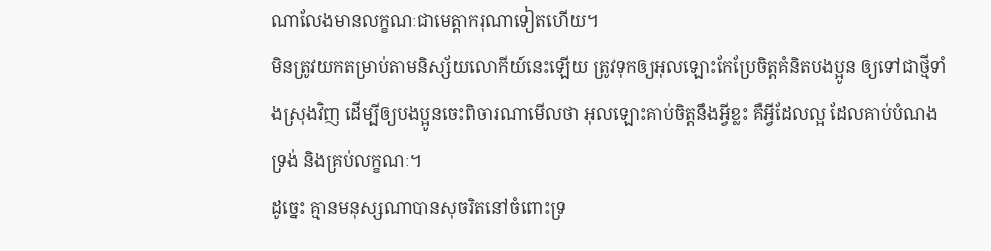ណាលែងមានលក្ខណៈជាមេត្តាករុណាទៀតហើយ។
មិនត្រូវយកតម្រាប់តាមនិស្ស័យលោកីយ៍នេះឡើយ ត្រូវទុកឲ្យអុលឡោះកែប្រែចិត្ដគំនិតបងប្អូន ឲ្យទៅជាថ្មីទាំងស្រុងវិញ ដើម្បីឲ្យបងប្អូនចេះពិចារណាមើលថា អុលឡោះគាប់ចិត្តនឹងអ្វីខ្លះ គឺអ្វីដែលល្អ ដែលគាប់បំណងទ្រង់ និងគ្រប់លក្ខណៈ។
ដូច្នេះ គ្មានមនុស្សណាបានសុចរិតនៅចំពោះទ្រ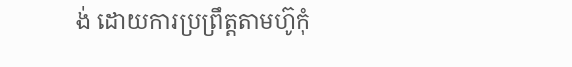ង់ ដោយការប្រព្រឹត្ដតាមហ៊ូកុំ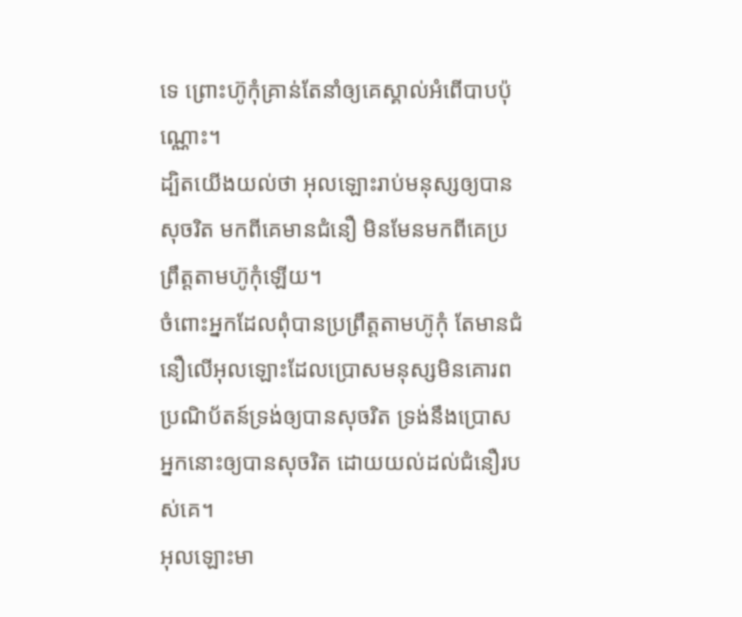ទេ ព្រោះហ៊ូកុំគ្រាន់តែនាំឲ្យគេស្គាល់អំពើបាបប៉ុណ្ណោះ។
ដ្បិតយើងយល់ថា អុលឡោះរាប់មនុស្សឲ្យបានសុចរិត មកពីគេមានជំនឿ មិនមែនមកពីគេប្រព្រឹត្ដតាមហ៊ូកុំឡើយ។
ចំពោះអ្នកដែលពុំបានប្រព្រឹត្ដតាមហ៊ូកុំ តែមានជំនឿលើអុលឡោះដែលប្រោសមនុស្សមិនគោរពប្រណិប័តន៍ទ្រង់ឲ្យបានសុចរិត ទ្រង់នឹងប្រោសអ្នកនោះឲ្យបានសុចរិត ដោយយល់ដល់ជំនឿរបស់គេ។
អុលឡោះមា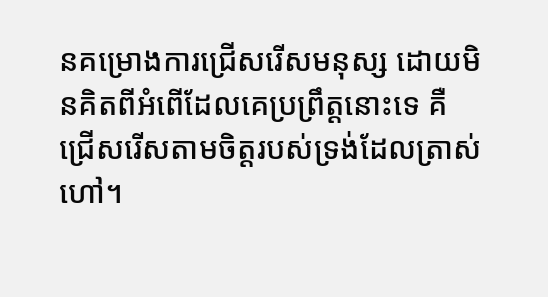នគម្រោងការជ្រើសរើសមនុស្ស ដោយមិនគិតពីអំពើដែលគេប្រព្រឹត្ដនោះទេ គឺជ្រើសរើសតាមចិត្តរបស់ទ្រង់ដែលត្រាស់ហៅ។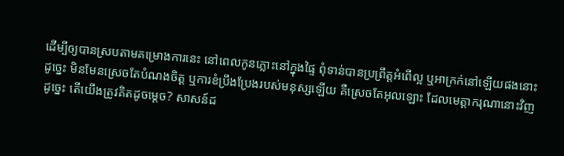ដើម្បីឲ្យបានស្របតាមគម្រោងការនេះ នៅពេលកូនភ្លោះនៅក្នុងផ្ទៃ ពុំទាន់បានប្រព្រឹត្ដអំពើល្អ ឬអាក្រក់នៅឡើយផងនោះ
ដូច្នេះ មិនមែនស្រេចតែបំណងចិត្ដ ឬការខំប្រឹងប្រែងរបស់មនុស្សឡើយ គឺស្រេចតែអុលឡោះ ដែលមេត្ដាករុណានោះវិញ
ដូច្នេះ តើយើងត្រូវគិតដូចម្ដេច? សាសន៍ដ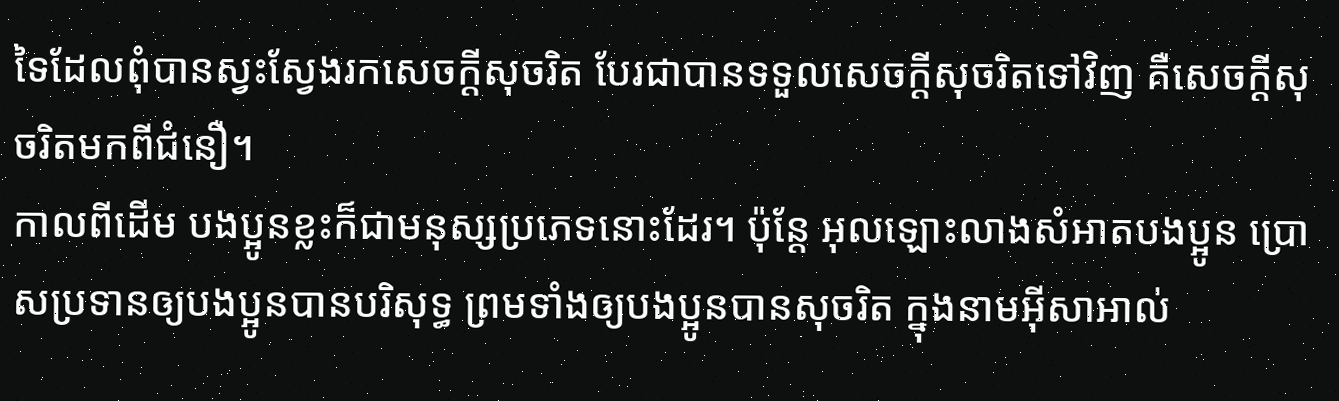ទៃដែលពុំបានស្វះស្វែងរកសេចក្ដីសុចរិត បែរជាបានទទួលសេចក្ដីសុចរិតទៅវិញ គឺសេចក្ដីសុចរិតមកពីជំនឿ។
កាលពីដើម បងប្អូនខ្លះក៏ជាមនុស្សប្រភេទនោះដែរ។ ប៉ុន្ដែ អុលឡោះលាងសំអាតបងប្អូន ប្រោសប្រទានឲ្យបងប្អូនបានបរិសុទ្ធ ព្រមទាំងឲ្យបងប្អូនបានសុចរិត ក្នុងនាមអ៊ីសាអាល់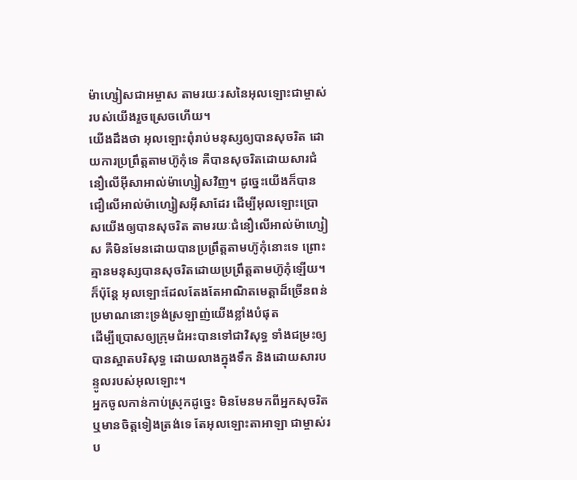ម៉ាហ្សៀសជាអម្ចាស តាមរយៈរសនៃអុលឡោះជាម្ចាស់របស់យើងរួចស្រេចហើយ។
យើងដឹងថា អុលឡោះពុំរាប់មនុស្សឲ្យបានសុចរិត ដោយការប្រព្រឹត្ដតាមហ៊ូកុំទេ គឺបានសុចរិតដោយសារជំនឿលើអ៊ីសាអាល់ម៉ាហ្សៀសវិញ។ ដូច្នេះយើងក៏បានជឿលើអាល់ម៉ាហ្សៀសអ៊ីសាដែរ ដើម្បីអុលឡោះប្រោសយើងឲ្យបានសុចរិត តាមរយៈជំនឿលើអាល់ម៉ាហ្សៀស គឺមិនមែនដោយបានប្រព្រឹត្ដតាមហ៊ូកុំនោះទេ ព្រោះគ្មានមនុស្សបានសុចរិតដោយប្រព្រឹត្ដតាមហ៊ូកុំឡើយ។
ក៏ប៉ុន្ដែ អុលឡោះដែលតែងតែអាណិតមេត្ដាដ៏ច្រើនពន់ប្រមាណនោះទ្រង់ស្រឡាញ់យើងខ្លាំងបំផុត
ដើម្បីប្រោសឲ្យក្រុមជំអះបានទៅជាវិសុទ្ធ ទាំងជម្រះឲ្យបានស្អាតបរិសុទ្ធ ដោយលាងក្នុងទឹក និងដោយសារបន្ទូលរបស់អុលឡោះ។
អ្នកចូលកាន់កាប់ស្រុកដូច្នេះ មិនមែនមកពីអ្នកសុចរិត ឬមានចិត្តទៀងត្រង់ទេ តែអុលឡោះតាអាឡា ជាម្ចាស់រប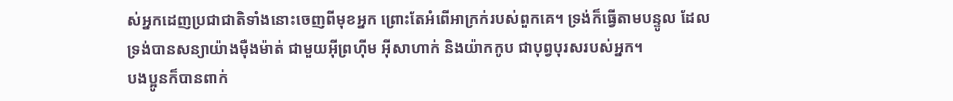ស់អ្នកដេញប្រជាជាតិទាំងនោះចេញពីមុខអ្នក ព្រោះតែអំពើអាក្រក់របស់ពួកគេ។ ទ្រង់ក៏ធ្វើតាមបន្ទូល ដែលទ្រង់បានសន្យាយ៉ាងម៉ឺងម៉ាត់ ជាមួយអ៊ីព្រហ៊ីម អ៊ីសាហាក់ និងយ៉ាកកូប ជាបុព្វបុរសរបស់អ្នក។
បងប្អូនក៏បានពាក់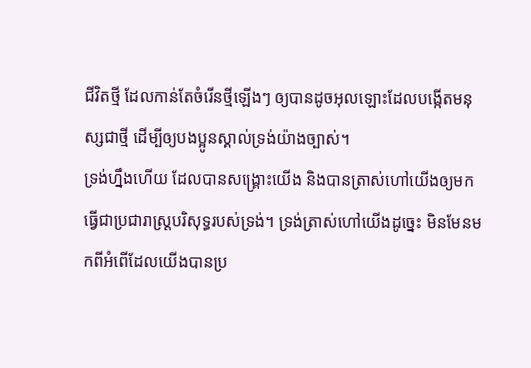ជីវិតថ្មី ដែលកាន់តែចំរើនថ្មីឡើងៗ ឲ្យបានដូចអុលឡោះដែលបង្កើតមនុស្សជាថ្មី ដើម្បីឲ្យបងប្អូនស្គាល់ទ្រង់យ៉ាងច្បាស់។
ទ្រង់ហ្នឹងហើយ ដែលបានសង្គ្រោះយើង និងបានត្រាស់ហៅយើងឲ្យមកធ្វើជាប្រជារាស្ដ្របរិសុទ្ធរបស់ទ្រង់។ ទ្រង់ត្រាស់ហៅយើងដូច្នេះ មិនមែនមកពីអំពើដែលយើងបានប្រ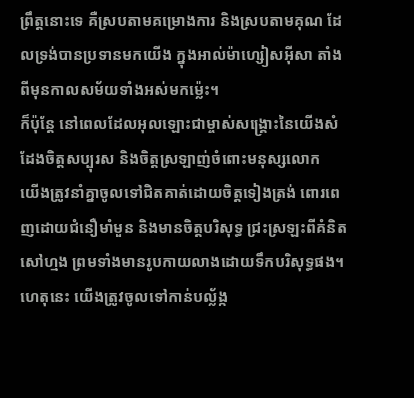ព្រឹត្ដនោះទេ គឺស្របតាមគម្រោងការ និងស្របតាមគុណ ដែលទ្រង់បានប្រទានមកយើង ក្នុងអាល់ម៉ាហ្សៀសអ៊ីសា តាំងពីមុនកាលសម័យទាំងអស់មកម៉្លេះ។
ក៏ប៉ុន្ដែ នៅពេលដែលអុលឡោះជាម្ចាស់សង្រ្គោះនៃយើងសំដែងចិត្តសប្បុរស និងចិត្តស្រឡាញ់ចំពោះមនុស្សលោក
យើងត្រូវនាំគ្នាចូលទៅជិតគាត់ដោយចិត្ដទៀងត្រង់ ពោរពេញដោយជំនឿមាំមួន និងមានចិត្ដបរិសុទ្ធ ជ្រះស្រឡះពីគំនិតសៅហ្មង ព្រមទាំងមានរូបកាយលាងដោយទឹកបរិសុទ្ធផង។
ហេតុនេះ យើងត្រូវចូលទៅកាន់បល្ល័ង្ក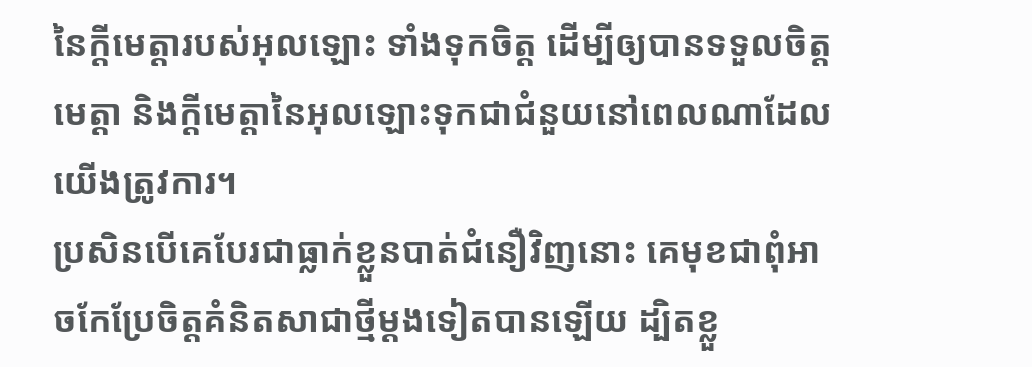នៃក្តីមេត្តារបស់អុលឡោះ ទាំងទុកចិត្ដ ដើម្បីឲ្យបានទទួលចិត្តមេត្ដា និងក្តីមេត្តានៃអុលឡោះទុកជាជំនួយនៅពេលណាដែលយើងត្រូវការ។
ប្រសិនបើគេបែរជាធ្លាក់ខ្លួនបាត់ជំនឿវិញនោះ គេមុខជាពុំអាចកែប្រែចិត្ដគំនិតសាជាថ្មីម្ដងទៀតបានឡើយ ដ្បិតខ្លួ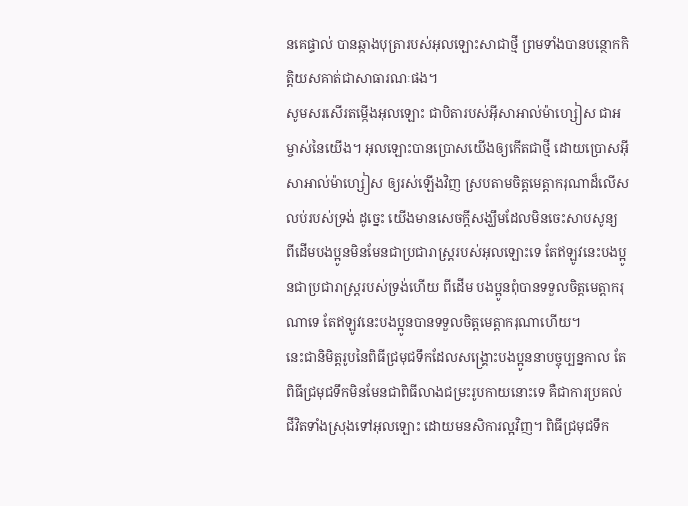នគេផ្ទាល់ បានឆ្កាងបុត្រារបស់អុលឡោះសាជាថ្មី ព្រមទាំងបានបន្ថោកកិត្ដិយសគាត់ជាសាធារណៈផង។
សូមសរសើរតម្កើងអុលឡោះ ជាបិតារបស់អ៊ីសាអាល់ម៉ាហ្សៀស ជាអម្ចាស់នៃយើង។ អុលឡោះបានប្រោសយើងឲ្យកើតជាថ្មី ដោយប្រោសអ៊ីសាអាល់ម៉ាហ្សៀស ឲ្យរស់ឡើងវិញ ស្របតាមចិត្តមេត្ដាករុណាដ៏លើសលប់របស់ទ្រង់ ដូច្នេះ យើងមានសេចក្ដីសង្ឃឹមដែលមិនចេះសាបសូន្យ
ពីដើមបងប្អូនមិនមែនជាប្រជារាស្ដ្ររបស់អុលឡោះទេ តែឥឡូវនេះបងប្អូនជាប្រជារាស្ដ្ររបស់ទ្រង់ហើយ ពីដើម បងប្អូនពុំបានទទួលចិត្តមេត្ដាករុណាទេ តែឥឡូវនេះបងប្អូនបានទទួលចិត្តមេត្ដាករុណាហើយ។
នេះជានិមិត្ដរូបនៃពិធីជ្រមុជទឹកដែលសង្គ្រោះបងប្អូននាបច្ចុប្បន្នកាល តែពិធីជ្រមុជទឹកមិនមែនជាពិធីលាងជម្រះរូបកាយនោះទេ គឺជាការប្រគល់ជីវិតទាំងស្រុងទៅអុលឡោះ ដោយមនសិការល្អវិញ។ ពិធីជ្រមុជទឹក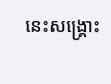នេះសង្គ្រោះ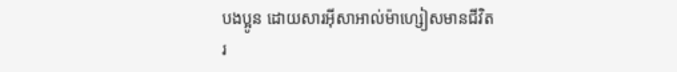បងប្អូន ដោយសារអ៊ីសាអាល់ម៉ាហ្សៀសមានជីវិតរ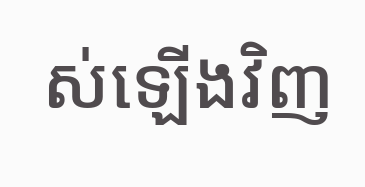ស់ឡើងវិញ